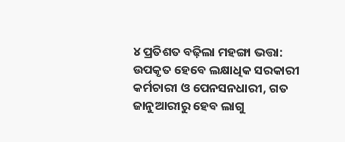୪ ପ୍ରତିଶତ ବଢ଼ିଲା ମହଙ୍ଗା ଭତ୍ତା: ଉପକୃତ ହେବେ ଲକ୍ଷାଧିକ ସରକାରୀ କର୍ମଚାରୀ ଓ ପେନସନଧାରୀ, ଗତ ଜାନୁଆରୀରୁ ହେବ ଲାଗୁ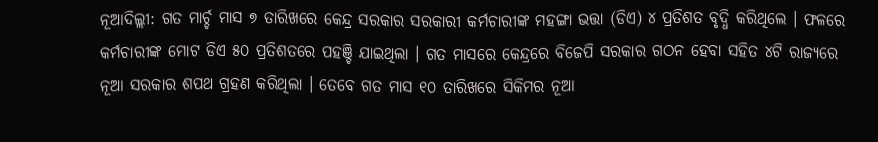ନୂଆଦିଲ୍ଲୀ: ଗତ ମାର୍ଚ୍ଚ ମାସ ୭ ତାରିଖରେ କେନ୍ଦ୍ର ସରକାର ସରକାରୀ କର୍ମଚାରୀଙ୍କ ମହଙ୍ଗା ଭତ୍ତା (ଡିଏ) ୪ ପ୍ରତିଶତ ବୃଦ୍ଧି କରିଥିଲେ । ଫଳରେ କର୍ମଚାରୀଙ୍କ ମୋଟ ଡିଏ ୫୦ ପ୍ରତିଶତରେ ପହଞ୍ଚି ଯାଇଥିଲା । ଗତ ମାସରେ କେନ୍ଦ୍ରରେ ବିଜେପି ସରକାର ଗଠନ ହେବା ସହିତ ୪ଟି ରାଜ୍ୟରେ ନୂଆ ସରକାର ଶପଥ ଗ୍ରହଣ କରିଥିଲା । ତେବେ ଗତ ମାସ ୧୦ ତାରିଖରେ ସିକିମର ନୂଆ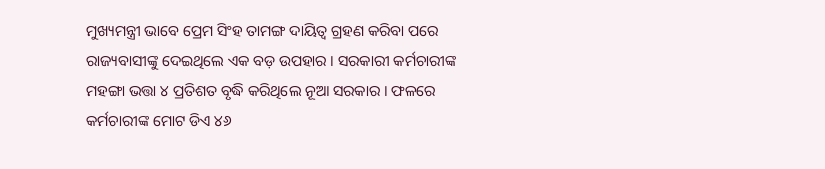ମୁଖ୍ୟମନ୍ତ୍ରୀ ଭାବେ ପ୍ରେମ ସିଂହ ତାମଙ୍ଗ ଦାୟିତ୍ୱ ଗ୍ରହଣ କରିବା ପରେ ରାଜ୍ୟବାସୀଙ୍କୁ ଦେଇଥିଲେ ଏକ ବଡ଼ ଉପହାର । ସରକାରୀ କର୍ମଚାରୀଙ୍କ ମହଙ୍ଗା ଭତ୍ତା ୪ ପ୍ରତିଶତ ବୃଦ୍ଧି କରିଥିଲେ ନୂଆ ସରକାର । ଫଳରେ କର୍ମଚାରୀଙ୍କ ମୋଟ ଡିଏ ୪୬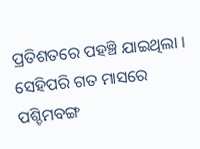ପ୍ରତିଶତରେ ପହଞ୍ଚି ଯାଇଥିଲା । ସେହିପରି ଗତ ମାସରେ ପଶ୍ଚିମବଙ୍ଗ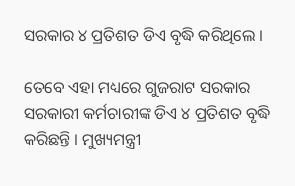ସରକାର ୪ ପ୍ରତିଶତ ଡିଏ ବୃଦ୍ଧି କରିଥିଲେ ।

ତେବେ ଏହା ମଧ୍ୟରେ ଗୁଜରାଟ ସରକାର ସରକାରୀ କର୍ମଚାରୀଙ୍କ ଡିଏ ୪ ପ୍ରତିଶତ ବୃଦ୍ଧି କରିଛନ୍ତି । ମୁଖ୍ୟମନ୍ତ୍ରୀ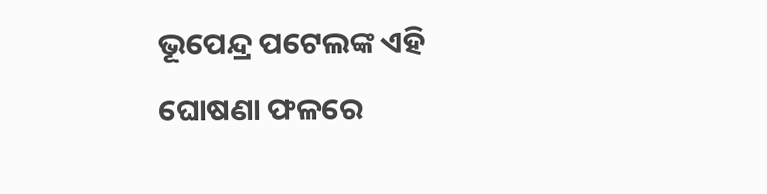ଭୂପେନ୍ଦ୍ର ପଟେଲଙ୍କ ଏହି ଘୋଷଣା ଫଳରେ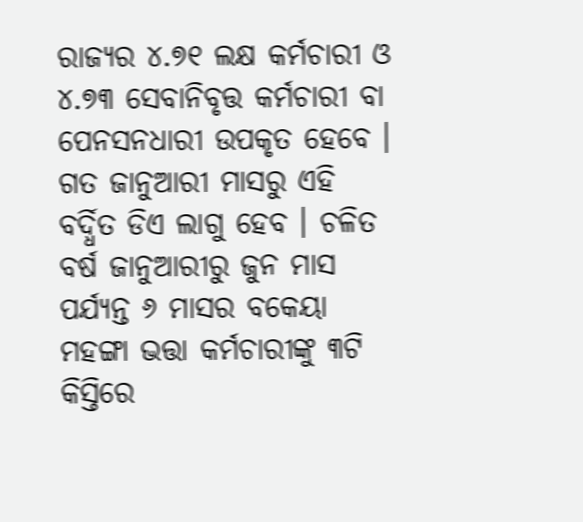ରାଜ୍ୟର ୪.୭୧ ଲକ୍ଷ କର୍ମଚାରୀ ଓ ୪.୭୩ ସେବାନିବୃତ୍ତ କର୍ମଚାରୀ ବା ପେନସନଧାରୀ ଉପକୃତ ହେବେ । ଗତ ଜାନୁଆରୀ ମାସରୁ ଏହି ବର୍ଦ୍ଧିତ ଡିଏ ଲାଗୁ ହେବ । ଚଳିତ ବର୍ଷ ଜାନୁଆରୀରୁ ଜୁନ ମାସ ପର୍ଯ୍ୟନ୍ତ ୬ ମାସର ବକେୟା ମହଙ୍ଗା ଭତ୍ତା କର୍ମଚାରୀଙ୍କୁ ୩ଟି କିସ୍ତିରେ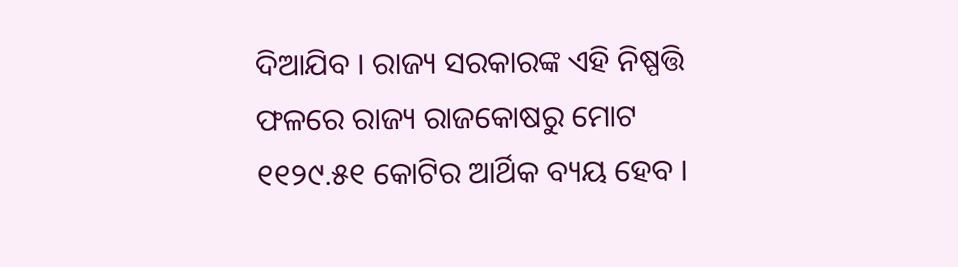ଦିଆଯିବ । ରାଜ୍ୟ ସରକାରଙ୍କ ଏହି ନିଷ୍ପତ୍ତି ଫଳରେ ରାଜ୍ୟ ରାଜକୋଷରୁ ମୋଟ ୧୧୨୯.୫୧ କୋଟିର ଆର୍ଥିକ ବ୍ୟୟ ହେବ ।